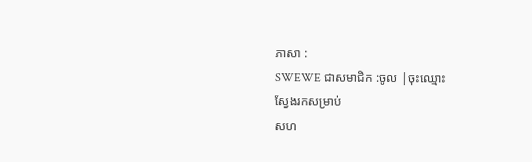ភាសា :
SWEWE ជាសមាជិក :ចូល |ចុះឈ្មោះ
ស្វែងរកសម្រាប់
សហ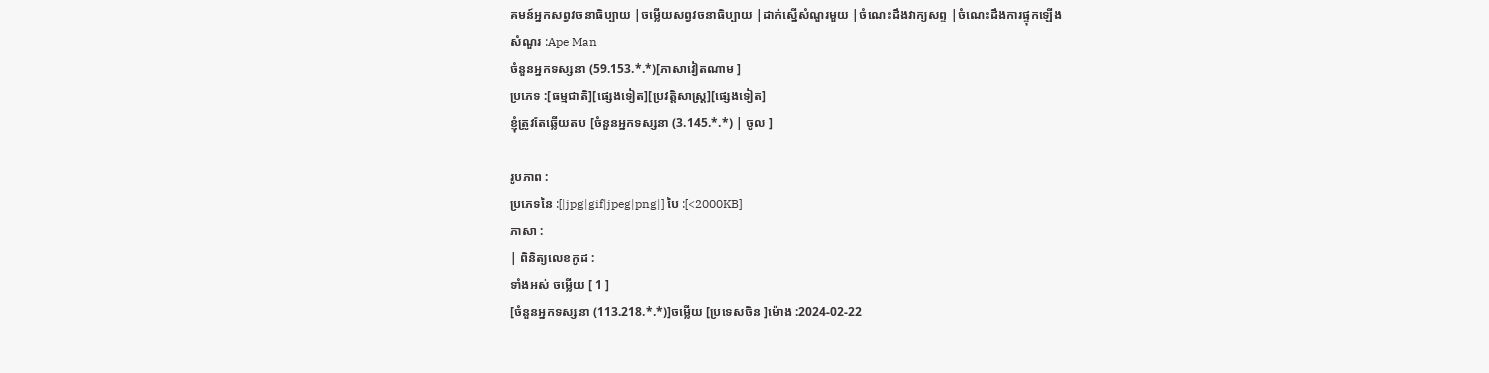គមន៍អ្នកសព្វវចនាធិប្បាយ |ចម្លើយសព្វវចនាធិប្បាយ |ដាក់ស្នើសំណួរមួយ |ចំណេះដឹងវាក្យសព្ទ |ចំណេះដឹងការផ្ទុកឡើង
សំណួរ :Ape Man
ចំនួនអ្នកទស្សនា (59.153.*.*)[ភាសាវៀតណាម ]
ប្រភេទ :[ធម្មជាតិ][ផ្សេងទៀត][ប្រវត្តិសាស្រ្ត][ផ្សេងទៀត]
ខ្ញុំត្រូវតែឆ្លើយតប [ចំនួនអ្នកទស្សនា (3.145.*.*) | ចូល ]

រូបភាព :
ប្រភេទនៃ :[|jpg|gif|jpeg|png|] បៃ :[<2000KB]
ភាសា :
| ពិនិត្យលេខកូដ :
ទាំងអស់ ចម្លើយ [ 1 ]
[ចំនួនអ្នកទស្សនា (113.218.*.*)]ចម្លើយ [ប្រទេសចិន ]ម៉ោង :2024-02-22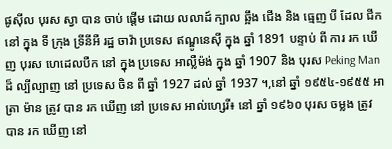ផូស៊ីល បុរស ស្វា បាន ចាប់ ផ្តើម ដោយ លលាដ៍ ក្បាល ឆ្អឹង ជើង និង ធ្មេញ បី ដែល ជីក នៅ ក្នុង ទី ក្រុង ទ្រីនីអឺ រដ្ឋ ចាវ៉ា ប្រទេស ឥណ្ឌូនេស៊ី ក្នុង ឆ្នាំ 1891 បន្ទាប់ ពី ការ រក ឃើញ បុរស ហេដេលបឺក នៅ ក្នុង ប្រទេស អាល្លឺម៉ង់ ក្នុង ឆ្នាំ 1907 និង បុរស Peking Man ដ៏ ល្បីល្បាញ នៅ ប្រទេស ចិន ពី ឆ្នាំ 1927 ដល់ ឆ្នាំ 1937 ។,នៅ ឆ្នាំ ១៩៥៤-១៩៥៥ អាត្រា ម៉ាន ត្រូវ បាន រក ឃើញ នៅ ប្រទេស អាល់ហ្សេរី៖ នៅ ឆ្នាំ ១៩៦០ បុរស ចម្លង ត្រូវ បាន រក ឃើញ នៅ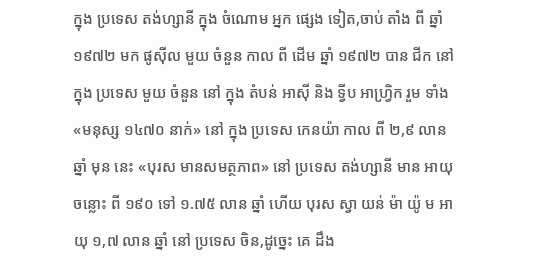ក្នុង ប្រទេស តង់ហ្សានី ក្នុង ចំណោម អ្នក ផ្សេង ទៀត,ចាប់ តាំង ពី ឆ្នាំ ១៩៧២ មក ផូស៊ីល មួយ ចំនួន កាល ពី ដើម ឆ្នាំ ១៩៧២ បាន ជីក នៅ ក្នុង ប្រទេស មួយ ចំនួន នៅ ក្នុង តំបន់ អាស៊ី និង ទ្វីប អាហ្វ្រិក រួម ទាំង «មនុស្ស ១៤៧០ នាក់» នៅ ក្នុង ប្រទេស កេនយ៉ា កាល ពី ២,៩ លាន ឆ្នាំ មុន នេះ «បុរស មានសមត្ថភាព» នៅ ប្រទេស តង់ហ្សានី មាន អាយុ ចន្លោះ ពី ១៩០ ទៅ ១.៧៥ លាន ឆ្នាំ ហើយ បុរស ស្វា យន់ ម៉ា យ៉ូ ម អាយុ ១,៧ លាន ឆ្នាំ នៅ ប្រទេស ចិន,ដូច្នេះ គេ ដឹង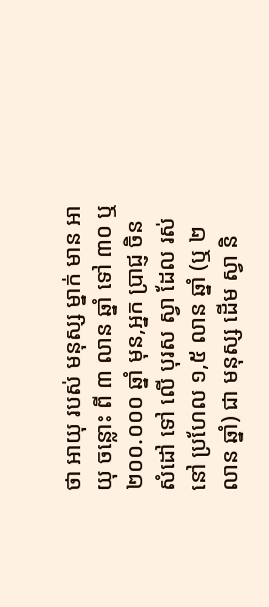ថា អាយុ របស់ មនុស្ស ម្នាក់ មាន អាយុ ចន្លោះ ពី ៣ លាន ឆ្នាំ ទៅ ៣០ ឬ ២០០.០០០ ឆ្នាំ មុន,អ្នក ប្រាជ្ញ ចិន សំដៅ ទៅ លើ បុរស ស្វា ដែល រស់ នៅ ប្រហែល ១,៥ លាន ឆ្នាំ (ឬ ២ លាន ឆ្នាំ) ជា មនុស្ស ដើម ស្វា និ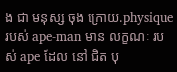ង ជា មនុស្ស ចុង ក្រោយ.physique របស់ ape-man មាន លក្ខណៈ របស់ ape ដែល នៅ ជិត បុ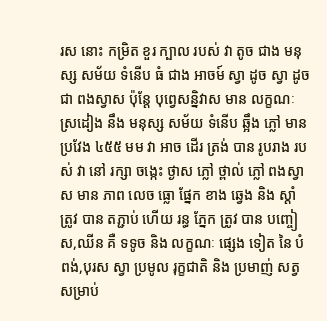រស នោះ កម្រិត ខួរ ក្បាល របស់ វា តូច ជាង មនុស្ស សម័យ ទំនើប ធំ ជាង អាចម៍ ស្វា ដូច ស្វា ដូច ជា ពងស្វាស ប៉ុន្តែ បុព្វេសន្និវាស មាន លក្ខណៈ ស្រដៀង នឹង មនុស្ស សម័យ ទំនើប ឆ្អឹង ភ្លៅ មាន ប្រវែង ៤៥៥ មម វា អាច ដើរ ត្រង់ បាន រូបរាង របស់ វា នៅ រក្សា ចង្កេះ ថ្ងាស ភ្លៅ ថ្ពាល់ ភ្លៅ ពងស្វាស មាន ភាព លេច ធ្លោ ផ្នែក ខាង ឆ្វេង និង ស្តាំ ត្រូវ បាន តភ្ជាប់ ហើយ រន្ធ ភ្នែក ត្រូវ បាន បញ្ចៀស,ឈីន គឺ ទទូច និង លក្ខណៈ ផ្សេង ទៀត នៃ បំពង់,បុរស ស្វា ប្រមូល រុក្ខជាតិ និង ប្រមាញ់ សត្វ សម្រាប់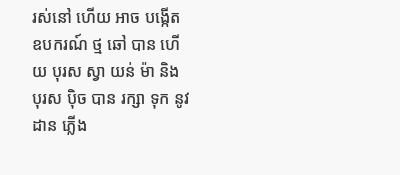រស់នៅ ហើយ អាច បង្កើត ឧបករណ៍ ថ្ម ឆៅ បាន ហើយ បុរស ស្វា យន់ ម៉ា និង បុរស ប៉ិច បាន រក្សា ទុក នូវ ដាន ភ្លើង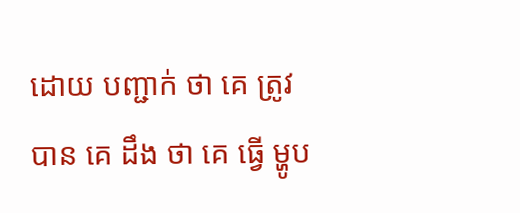ដោយ បញ្ជាក់ ថា គេ ត្រូវ បាន គេ ដឹង ថា គេ ធ្វើ ម្ហូប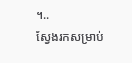។..
ស្វែងរកសម្រាប់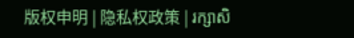版权申明 | 隐私权政策 | រក្សាសិ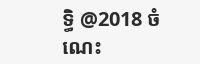ទ្ធិ @2018 ចំណេះ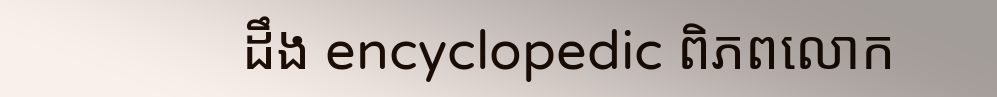ដឹង encyclopedic ពិភពលោក